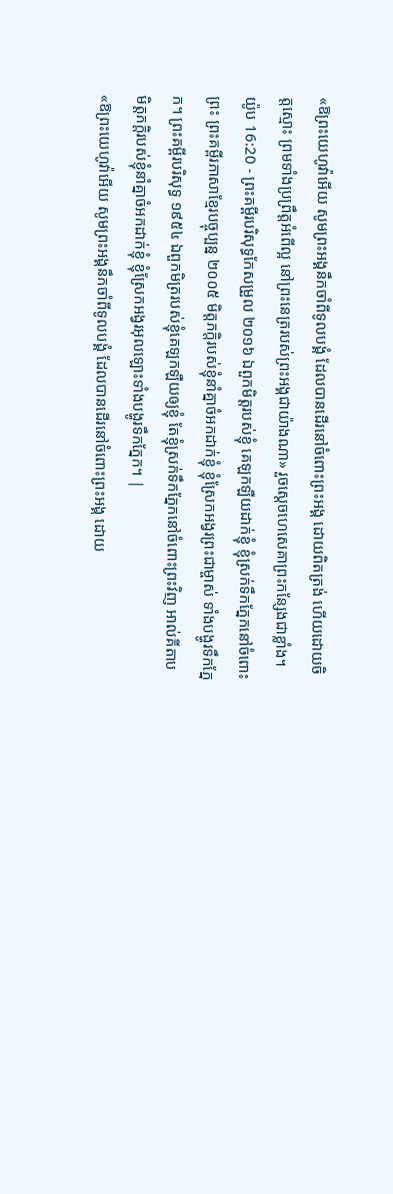«ឱព្រះយេហូវ៉ាអើយ សូមព្រះអង្គនឹកចាំពីទូលបង្គំ ដែលបានដើរនៅចំពោះព្រះអង្គ ដោយពិតត្រង់ ហើយដោយចិត្តស្មោះ ព្រមទាំងប្រព្រឹត្តអំពើល្អ នៅព្រះនេត្ររបស់ព្រះអង្គជាយ៉ាងណា» រួចស្ដេចហេសេគាព្រះកន្សែងជាខ្លាំង។
យ៉ូប 16:20 - ព្រះគម្ពីរបរិសុទ្ធកែសម្រួល ២០១៦ ឯពួកមិត្តរបស់ខ្ញុំ គេឡកឡឺយដាក់ខ្ញុំ ខ្ញុំស្រក់ទឹកភ្នែកនៅចំពោះព្រះ ព្រះគម្ពីរភាសាខ្មែរបច្ចុប្បន្ន ២០០៥ មិត្តភក្ដិរបស់ខ្ញុំនាំគ្នាចំអកដាក់ខ្ញុំ ខ្ញុំស្រែកអង្វរព្រះជាម្ចាស់ ទាំងបង្ហូរទឹកភ្នែក។ ព្រះគម្ពីរបរិសុទ្ធ ១៩៥៤ ឯពួកមិត្ររបស់ខ្ញុំគេឡកឡឺយឲ្យខ្ញុំ តែខ្ញុំស្រក់ទឹកភ្នែកនៅចំពោះព្រះវិញ អាល់គីតាប មិត្តភក្ដិរបស់ខ្ញុំនាំគ្នាចំអកដាក់ខ្ញុំ ខ្ញុំស្រែកអង្វរអុលឡោះទាំងបង្ហូរទឹកភ្នែក។ |
«ឱព្រះយេហូវ៉ាអើយ សូមព្រះអង្គនឹកចាំពីទូលបង្គំ ដែលបានដើរនៅចំពោះព្រះអង្គ ដោយ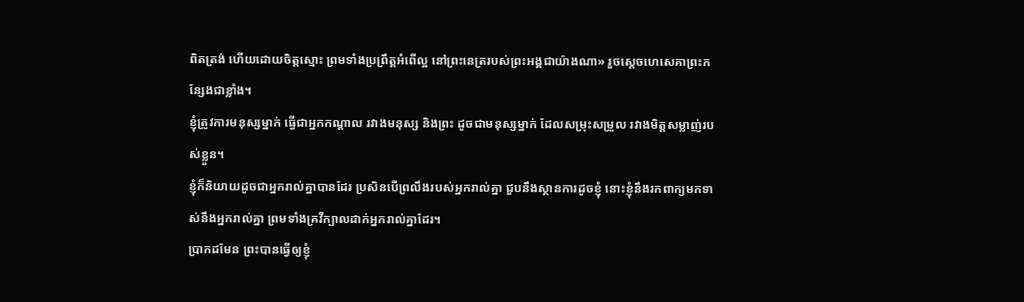ពិតត្រង់ ហើយដោយចិត្តស្មោះ ព្រមទាំងប្រព្រឹត្តអំពើល្អ នៅព្រះនេត្ររបស់ព្រះអង្គជាយ៉ាងណា» រួចស្ដេចហេសេគាព្រះកន្សែងជាខ្លាំង។
ខ្ញុំត្រូវការមនុស្សម្នាក់ ធ្វើជាអ្នកកណ្ដាល រវាងមនុស្ស និងព្រះ ដូចជាមនុស្សម្នាក់ ដែលសម្រុះសម្រួល រវាងមិត្តសម្លាញ់របស់ខ្លួន។
ខ្ញុំក៏និយាយដូចជាអ្នករាល់គ្នាបានដែរ ប្រសិនបើព្រលឹងរបស់អ្នករាល់គ្នា ជួបនឹងស្ថានការដូចខ្ញុំ នោះខ្ញុំនឹងរកពាក្យមកទាស់នឹងអ្នករាល់គ្នា ព្រមទាំងគ្រវីក្បាលដាក់អ្នករាល់គ្នាដែរ។
ប្រាកដមែន ព្រះបានធ្វើឲ្យខ្ញុំ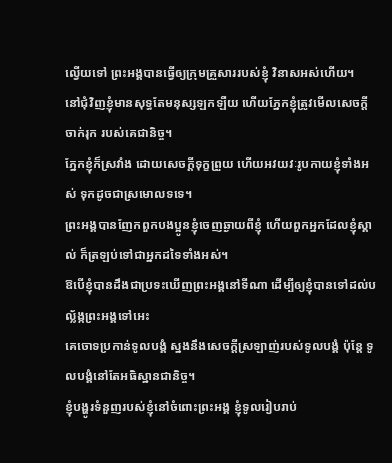ល្វើយទៅ ព្រះអង្គបានធ្វើឲ្យក្រុមគ្រួសាររបស់ខ្ញុំ វិនាសអស់ហើយ។
នៅជុំវិញខ្ញុំមានសុទ្ធតែមនុស្សឡកឡឺយ ហើយភ្នែកខ្ញុំត្រូវមើលសេចក្ដីចាក់រុក របស់គេជានិច្ច។
ភ្នែកខ្ញុំក៏ស្រវាំង ដោយសេចក្ដីទុក្ខព្រួយ ហើយអវយវៈរូបកាយខ្ញុំទាំងអស់ ទុកដូចជាស្រមោលទទេ។
ព្រះអង្គបានញែកពួកបងប្អូនខ្ញុំចេញឆ្ងាយពីខ្ញុំ ហើយពួកអ្នកដែលខ្ញុំស្គាល់ ក៏ត្រឡប់ទៅជាអ្នកដទៃទាំងអស់។
ឱបើខ្ញុំបានដឹងជាប្រទះឃើញព្រះអង្គនៅទីណា ដើម្បីឲ្យខ្ញុំបានទៅដល់បល្ល័ង្កព្រះអង្គទៅអេះ
គេចោទប្រកាន់ទូលបង្គំ ស្នងនឹងសេចក្ដីស្រឡាញ់របស់ទូលបង្គំ ប៉ុន្តែ ទូលបង្គំនៅតែអធិស្ឋានជានិច្ច។
ខ្ញុំបង្ហូរទំនួញរបស់ខ្ញុំនៅចំពោះព្រះអង្គ ខ្ញុំទូលរៀបរាប់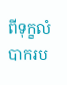ពីទុក្ខលំបាករប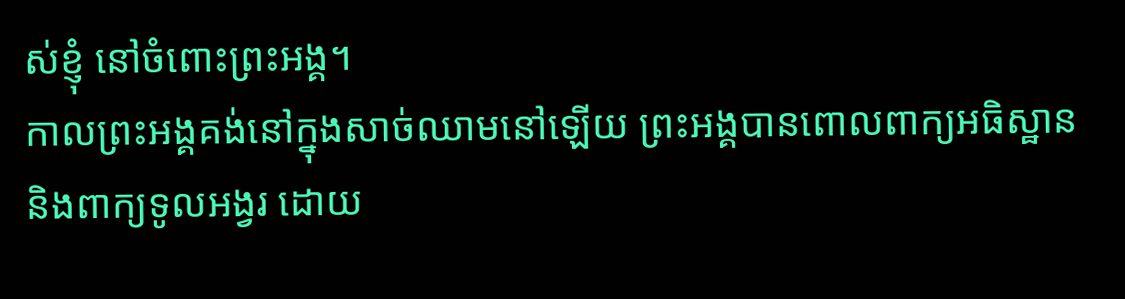ស់ខ្ញុំ នៅចំពោះព្រះអង្គ។
កាលព្រះអង្គគង់នៅក្នុងសាច់ឈាមនៅឡើយ ព្រះអង្គបានពោលពាក្យអធិស្ឋាន និងពាក្យទូលអង្វរ ដោយ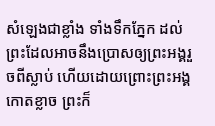សំឡេងជាខ្លាំង ទាំងទឹកភ្នែក ដល់ព្រះដែលអាចនឹងប្រោសឲ្យព្រះអង្គរួចពីស្លាប់ ហើយដោយព្រោះព្រះអង្គកោតខ្លាច ព្រះក៏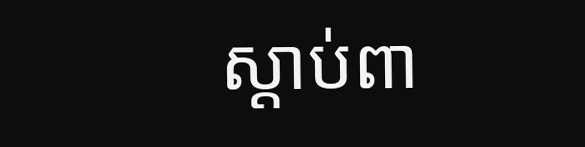ស្ដាប់ពា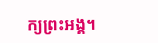ក្យព្រះអង្គ។